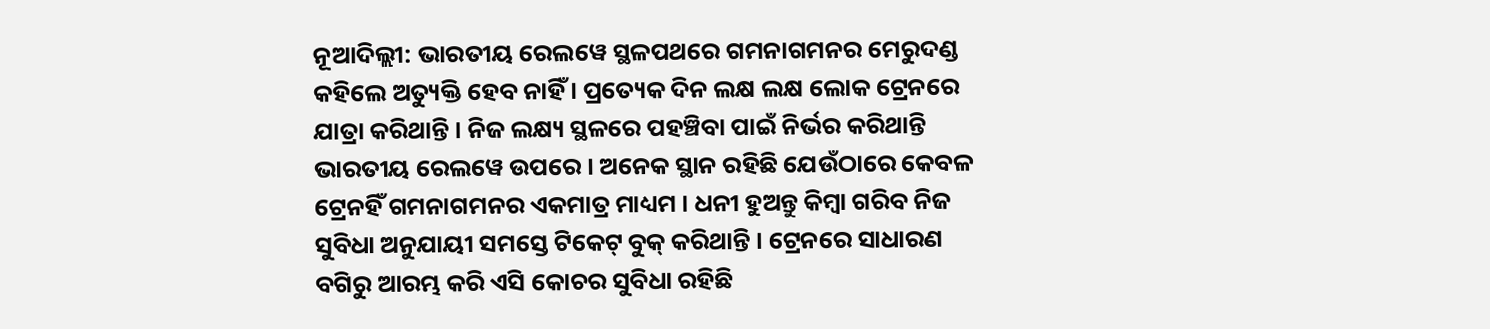ନୂଆଦିଲ୍ଲୀ: ଭାରତୀୟ ରେଲୱେ ସ୍ଥଳପଥରେ ଗମନାଗମନର ମେରୁଦଣ୍ଡ କହିଲେ ଅତ୍ୟୁକ୍ତି ହେବ ନାହିଁ । ପ୍ରତ୍ୟେକ ଦିନ ଲକ୍ଷ ଲକ୍ଷ ଲୋକ ଟ୍ରେନରେ ଯାତ୍ରା କରିଥାନ୍ତି । ନିଜ ଲକ୍ଷ୍ୟ ସ୍ଥଳରେ ପହଞ୍ଚିବା ପାଇଁ ନିର୍ଭର କରିଥାନ୍ତି ଭାରତୀୟ ରେଲୱେ ଉପରେ । ଅନେକ ସ୍ଥାନ ରହିଛି ଯେଉଁଠାରେ କେବଳ ଟ୍ରେନହିଁ ଗମନାଗମନର ଏକମାତ୍ର ମାଧ୍ୟମ । ଧନୀ ହୁଅନ୍ତୁ କିମ୍ବା ଗରିବ ନିଜ ସୁବିଧା ଅନୁଯାୟୀ ସମସ୍ତେ ଟିକେଟ୍ ବୁକ୍ କରିଥାନ୍ତି । ଟ୍ରେନରେ ସାଧାରଣ ବଗିରୁ ଆରମ୍ଭ କରି ଏସି କୋଚର ସୁବିଧା ରହିଛି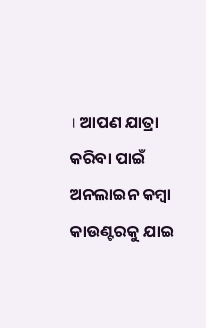। ଆପଣ ଯାତ୍ରା କରିବା ପାଇଁ ଅନଲାଇନ କମ୍ବା କାଉଣ୍ଟରକୁ ଯାଇ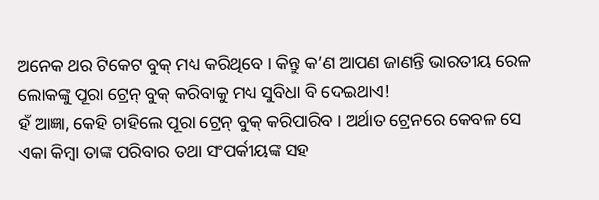ଅନେକ ଥର ଟିକେଟ ବୁକ୍ ମଧ୍ୟ କରିଥିବେ । କିନ୍ତୁ କ’ଣ ଆପଣ ଜାଣନ୍ତି ଭାରତୀୟ ରେଳ ଲୋକଙ୍କୁ ପୂରା ଟ୍ରେନ୍ ବୁକ୍ କରିବାକୁ ମଧ୍ୟ ସୁବିଧା ବି ଦେଇଥାଏ!
ହଁ ଆଜ୍ଞା, କେହି ଚାହିଲେ ପୂରା ଟ୍ରେନ୍ ବୁକ୍ କରିପାରିବ । ଅର୍ଥାତ ଟ୍ରେନରେ କେବଳ ସେ ଏକା କିମ୍ବା ତାଙ୍କ ପରିବାର ତଥା ସଂପର୍କୀୟଙ୍କ ସହ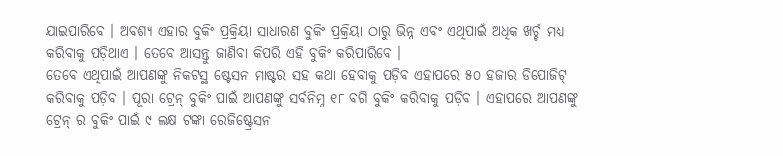ଯାଇପାରିବେ । ଅବଶ୍ୟ ଏହାର ବୁକିଂ ପ୍ରକ୍ରିୟା ସାଧାରଣ ବୁକିଂ ପ୍ରକ୍ରିୟା ଠାରୁ ଭିନ୍ନ ଏବଂ ଏଥିପାଇଁ ଅଧିକ ଖର୍ଚ୍ଚ ମଧ୍ୟ କରିବାକୁ ପଡ଼ିଥାଏ । ତେବେ ଆସନ୍ତୁ ଜାଣିବା କିପରି ଏହି ବୁକିଂ କରିପାରିବେ ।
ତେବେ ଏଥିପାଇଁ ଆପଣଙ୍କୁ ନିକଟସ୍ଥ ଷ୍ଟେସନ ମାଷ୍ଟର ସହ କଥା ହେବାକୁ ପଡ଼ିବ ଏହାପରେ ୫୦ ହଜାର ଡିପୋଜିଟ୍ କରିବାକୁ ପଡ଼ିବ । ପୂରା ଟ୍ରେନ୍ ବୁକିଂ ପାଇଁ ଆପଣଙ୍କୁ ସର୍ବନିମ୍ନ ୧୮ ବଗି ବୁକିଂ କରିବାକୁ ପଡ଼ିବ । ଏହାପରେ ଆପଣଙ୍କୁ ଟ୍ରେନ୍ ର ବୁକିଂ ପାଇଁ ୯ ଲକ୍ଷ ଟଙ୍କା ରେଜିଷ୍ଟ୍ରେସନ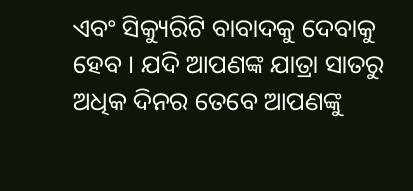ଏବଂ ସିକ୍ୟୁରିଟି ବାବାଦକୁ ଦେବାକୁ ହେବ । ଯଦି ଆପଣଙ୍କ ଯାତ୍ରା ସାତରୁ ଅଧିକ ଦିନର ତେବେ ଆପଣଙ୍କୁ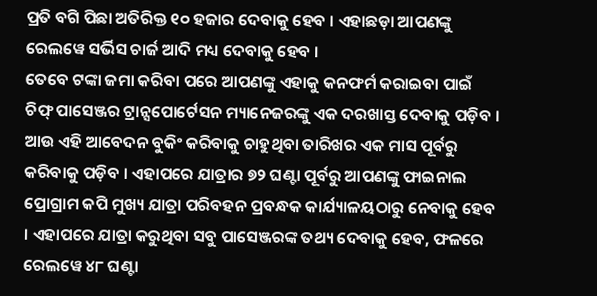ପ୍ରତି ବଗି ପିଛା ଅତିରିକ୍ତ ୧୦ ହଜାର ଦେବାକୁ ହେବ । ଏହାଛଡ଼ା ଆପଣଙ୍କୁ ରେଲୱେ ସର୍ଭିସ ଚାର୍ଜ ଆଦି ମଧ୍ୟ ଦେବାକୁ ହେବ ।
ତେବେ ଟଙ୍କା ଜମା କରିବା ପରେ ଆପଣଙ୍କୁ ଏହାକୁ କନଫର୍ମ କରାଇବା ପାଇଁ ଚିଫ୍ ପାସେଞ୍ଜର ଟ୍ରାନ୍ସପୋର୍ଟେସନ ମ୍ୟାନେଜରଙ୍କୁ ଏକ ଦରଖାସ୍ତ ଦେବାକୁ ପଡ଼ିବ । ଆଉ ଏହି ଆବେଦନ ବୁକିଂ କରିବାକୁ ଚାହୁଥିବା ତାରିଖର ଏକ ମାସ ପୂର୍ବରୁ କରିବାକୁ ପଡ଼ିବ । ଏହାପରେ ଯାତ୍ରାର ୭୨ ଘଣ୍ଟା ପୂର୍ବରୁ ଆପଣଙ୍କୁ ଫାଇନାଲ ପ୍ରୋଗ୍ରାମ କପି ମୁଖ୍ୟ ଯାତ୍ରା ପରିବହନ ପ୍ରବନ୍ଧକ କାର୍ଯ୍ୟାଳୟଠାରୁ ନେବାକୁ ହେବ । ଏହାପରେ ଯାତ୍ରା କରୁଥିବା ସବୁ ପାସେଞ୍ଜରଙ୍କ ତଥ୍ୟ ଦେବାକୁ ହେବ, ଫଳରେ ରେଲୱେ ୪୮ ଘଣ୍ଟା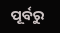ପୂର୍ବରୁ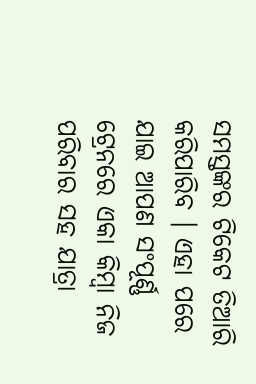ସମସ୍ତଙ୍କର ଟିକେଟ ତିଆରି କରିପାରିବ । ଏହା ପରେ ଯାଇ ଆପଣ ସଂପୂର୍ଣ୍ଣ ଟ୍ରେନରେ ଏକା କିମ୍ବା ନିଜ ପରିବାର ସହ ଯାତ୍ରା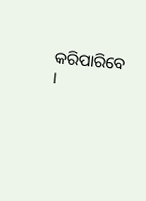କରିପାରିବେ ।